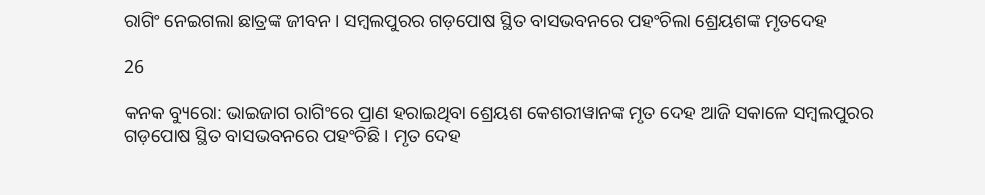ରାଗିଂ ନେଇଗଲା ଛାତ୍ରଙ୍କ ଜୀବନ । ସମ୍ବଲପୁରର ଗଡ଼ପୋଷ ସ୍ଥିତ ବାସଭବନରେ ପହଂଚିଲା ଶ୍ରେୟଶଙ୍କ ମୃତଦେହ

26

କନକ ବ୍ୟୁରୋ: ଭାଇଜାଗ ରାଗିଂରେ ପ୍ରାଣ ହରାଇଥିବା ଶ୍ରେୟଶ କେଶରୀୱାନଙ୍କ ମୃତ ଦେହ ଆଜି ସକାଳେ ସମ୍ବଲପୁରର ଗଡ଼ପୋଷ ସ୍ଥିତ ବାସଭବନରେ ପହଂଚିଛି । ମୃତ ଦେହ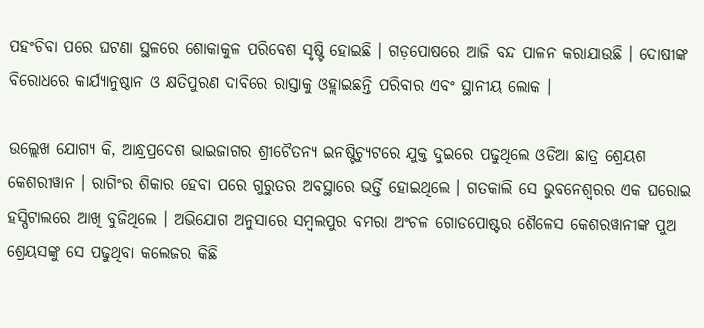ପହଂଚିବା ପରେ ଘଟଣା ସ୍ଥଳରେ ଶୋକାକୁଳ ପରିବେଶ ସୃଷ୍ଟି ହୋଇଛି । ଗଡ଼ପୋଷରେ ଆଜି ବନ୍ଦ ପାଳନ କରାଯାଉଛି । ଦୋଷୀଙ୍କ ବିରୋଧରେ କାର୍ଯ୍ୟାନୁଷ୍ଠାନ ଓ କ୍ଷତିପୁରଣ ଦାବିରେ ରାସ୍ତାକୁ ଓହ୍ଲାଇଛନ୍ତି ପରିବାର ଏବଂ ସ୍ଥାନୀୟ ଲୋକ ।

ଉଲ୍ଲେଖ ଯୋଗ୍ୟ କି, ଆନ୍ଧ୍ରପ୍ରଦେଶ ଭାଇଜାଗର ଶ୍ରୀଚୈତନ୍ୟ ଇନଷ୍ଟିଚ୍ୟୁଟରେ ଯୁକ୍ତ ଦୁଇରେ ପଢୁଥିଲେ ଓଡିଆ ଛାତ୍ର ଶ୍ରେୟଶ କେଶରୀୱାନ । ରାଗିଂର ଶିକାର ହେବା ପରେ ଗୁରୁତର ଅବସ୍ଥାରେ ଭର୍ତ୍ତି ହୋଇଥିଲେ । ଗତକାଲି ସେ ଭୁବନେଶ୍ୱରର ଏକ ଘରୋଇ ହସ୍ପିଟାଲରେ ଆଖି ବୁଜିଥିଲେ । ଅଭିଯୋଗ ଅନୁସାରେ ସମ୍ବଲପୁର ବମରା ଅଂଚଳ ଗୋଡପୋଷ୍ଟର ଶୈଳେସ କେଶରୱାନୀଙ୍କ ପୁଅ ଶ୍ରେୟସଙ୍କୁ ସେ ପଢୁଥିବା କଲେଜର କିଛି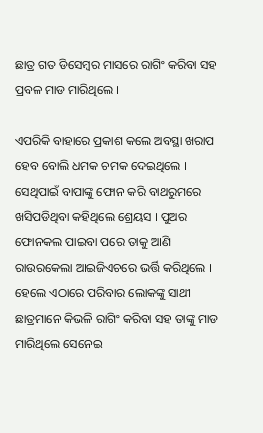ଛାତ୍ର ଗତ ଡିସେମ୍ବର ମାସରେ ରାଗିଂ କରିବା ସହ ପ୍ରବଳ ମାଡ ମାରିଥିଲେ ।

ଏପରିକି ବାହାରେ ପ୍ରକାଶ କଲେ ଅବସ୍ଥା ଖରାପ ହେବ ବୋଲି ଧମକ ଚମକ ଦେଇଥିଲେ । ସେଥିପାଇଁ ବାପାଙ୍କୁ ଫୋନ କରି ବାଥରୁମରେ ଖସିପଡିଥିବା କହିଥିଲେ ଶ୍ରେୟସ । ପୁଅର ଫୋନକଲ ପାଇବା ପରେ ତାକୁ ଆଣି ରାଉରକେଲା ଆଇଜିଏଚରେ ଭର୍ତ୍ତି କରିଥିଲେ । ହେଲେ ଏଠାରେ ପରିବାର ଲୋକଙ୍କୁ ସାଥୀ ଛାତ୍ରମାନେ କିଭଳି ରାଗିଂ କରିବା ସହ ତାଙ୍କୁ ମାଡ ମାରିଥିଲେ ସେନେଇ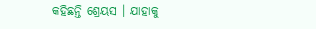କହିଛନ୍ତି ଶ୍ରେୟସ । ଯାହାକୁ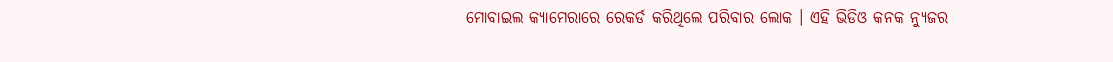ମୋବାଇଲ କ୍ୟାମେରାରେ ରେକର୍ଡ କରିଥିଲେ ପରିବାର ଲୋକ । ଏହି ଭିଡିଓ କନକ ନ୍ୟୁଜର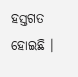ହସ୍ତଗତ ହୋଇଛି ।